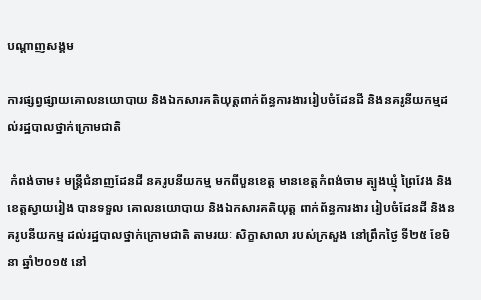បណ្តាញសង្គម

ការផ្សព្វផ្សាយគោលនយោបាយ និងឯកសារគតិយុត្តពាក់ព័ន្ធការងាររៀបចំដែនដី និងនគរូនីយកម្មដល់រដ្ឋបាលថ្នាក់ក្រោមជាតិ

 កំពង់ចាម៖ មន្ត្រីជំនាញដែនដី នគរូបនីយកម្ម មកពីបួនខេត្ត មានខេត្តកំពង់ចាម ត្បូងឃ្មុំ ព្រៃវែង និងខេត្តស្វាយរៀង បានទទួល គោលនយោបាយ និងឯកសារគតិយុត្ត ពាក់ព័ន្ធការងារ រៀបចំដែនដី និងនគរូបនីយកម្ម ដល់រដ្ឋបាលថ្នាក់ក្រោមជាតិ តាមរយៈ សិក្ខាសាលា របស់ក្រសួង នៅព្រឹកថ្ងៃ ទី២៥ ខែមិនា ឆ្នាំ២០១៥ នៅ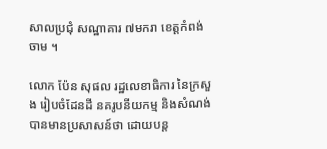សាលប្រជុំ សណ្ឋាគារ ៧មករា ខេត្តកំពង់ចាម ។

លោក ប៉ែន សុផល រដ្ឋលេខាធិការ នៃក្រសួង រៀបចំដែនដី នគរូបនីយកម្ម និងសំណង់ បានមានប្រសាសន៍ថា ដោយបន្ត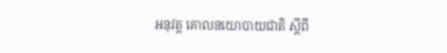អនុវត្ត គោលនយោបាយជាតិ ស្តីពី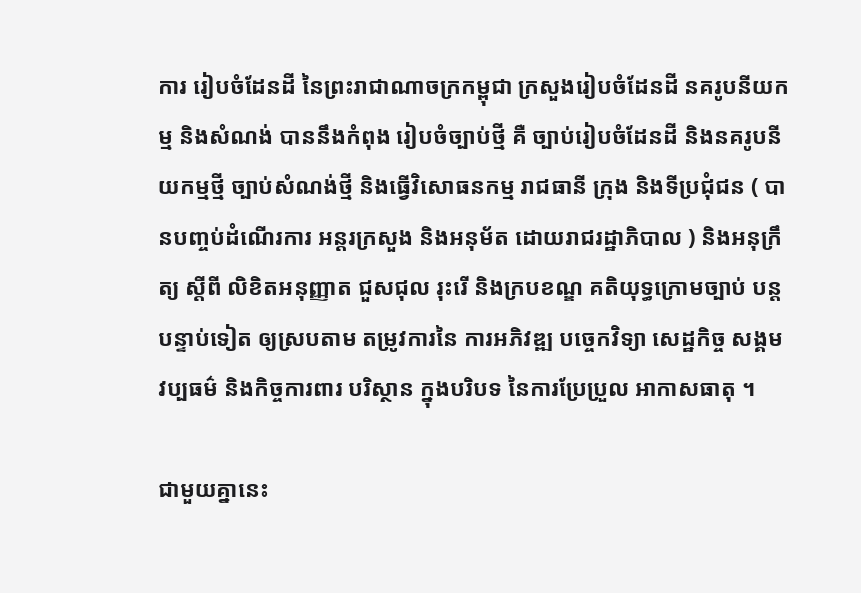ការ រៀបចំដែនដី នៃព្រះរាជាណាចក្រកម្ពុជា ក្រសួងរៀបចំដែនដី នគរូបនីយកម្ម និងសំណង់ បាននឹងកំពុង រៀបចំច្បាប់ថ្មី គឺ ច្បាប់រៀបចំដែនដី និងនគរូបនីយកម្មថ្មី ច្បាប់សំណង់ថ្មី និងធ្វើវិសោធនកម្ម រាជធានី ក្រុង និងទីប្រជុំជន ( បានបញ្ចប់ដំណើរការ អន្តរក្រសួង និងអនុម័ត ដោយរាជរដ្ឋាភិបាល ) និងអនុក្រឹត្យ ស្តីពី លិខិតអនុញ្ញាត ជួសជុល រុះរើ និងក្របខណ្ឌ គតិយុទ្ធក្រោមច្បាប់ បន្តបន្ទាប់ទៀត ឲ្យស្របតាម តម្រូវការនៃ ការអភិវឌ្ឍ បច្ចេកវិទ្យា សេដ្ឋកិច្ច សង្គម វប្បធម៌ និងកិច្ចការពារ បរិស្ថាន ក្នុងបរិបទ នៃការប្រែប្រួល អាកាសធាតុ ។

ជាមួយគ្នានេះ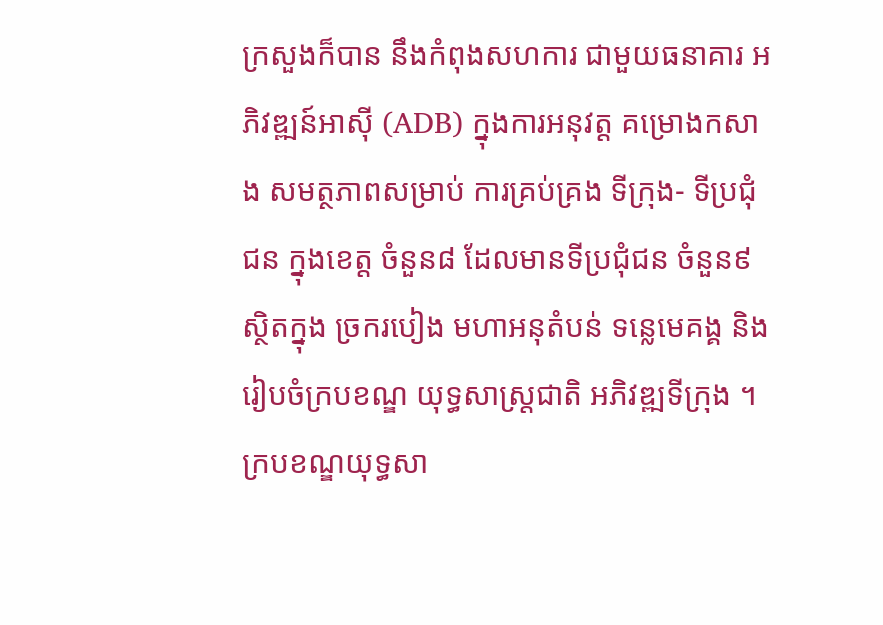ក្រសួងក៏បាន នឹងកំពុងសហការ ជាមួយធនាគារ អភិវឌ្ឍន៍អាស៊ី (ADB) ក្នុងការអនុវត្ត គម្រោងកសាង សមត្ថភាពសម្រាប់ ការគ្រប់គ្រង ទីក្រុង- ទីប្រជុំជន ក្នុងខេត្ត ចំនួន៨ ដែលមានទីប្រជុំជន ចំនួន៩ ស្ថិតក្នុង ច្រករបៀង មហាអនុតំបន់ ទន្លេមេគង្គ និងរៀបចំក្របខណ្ឌ យុទ្ធសាស្រ្តជាតិ អភិវឌ្ឍទីក្រុង ។ ក្របខណ្ឌយុទ្ធសា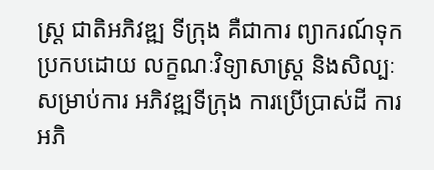ស្រ្ត ជាតិអភិវឌ្ឍ ទីក្រុង គឺជាការ ព្យាករណ៍ទុក ប្រកបដោយ លក្ខណៈវិទ្យាសាស្រ្ត និងសិល្បៈ សម្រាប់ការ អភិវឌ្ឍទីក្រុង ការប្រើប្រាស់ដី ការអភិ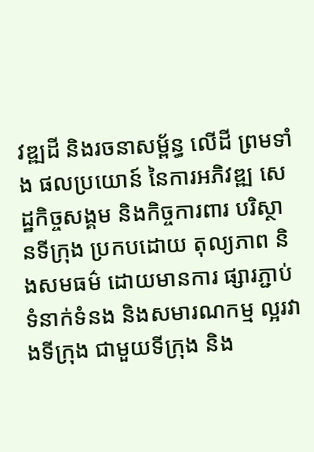វឌ្ឍដី និងរចនាសម្ព័ន្ធ លើដី ព្រមទាំង ផលប្រយោន៍ នៃការអភិវឌ្ឍ សេដ្ឋកិច្ចសង្គម និងកិច្ចការពារ បរិស្ថានទីក្រុង ប្រកបដោយ តុល្យភាព និងសមធម៌ ដោយមានការ ផ្សារភ្ជាប់ ទំនាក់ទំនង និងសមារណកម្ម ល្អរវាងទីក្រុង ជាមួយទីក្រុង និង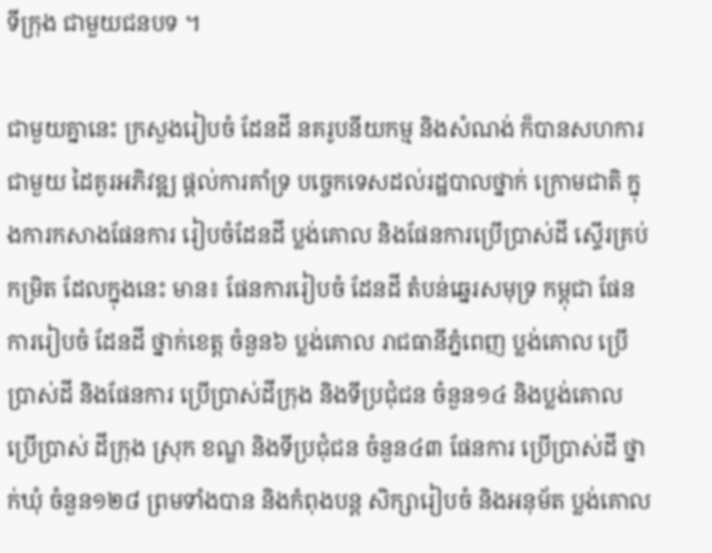ទីក្រុង ជាមួយជនបទ ។

ជាមួយគ្នានេះ ក្រសួងរៀបចំ ដែនដី នគរូបនីយកម្ម និងសំណង់ ក៏បានសហការជាមួយ ដៃគូរអភិវឌ្ឍ ផ្តល់ការគាំទ្រ បច្ចេកទេសដល់រដ្ឋបាលថ្នាក់ ក្រោមជាតិ ក្នុងការកសាងផែនការ រៀបចំដែនដី ប្លង់គោល និងផែនការប្រើប្រាស់ដី ស្ទើរគ្រប់កម្រិត ដែលក្នុងនេះ មាន៖ ផែនការរៀបចំ ដែនដី តំបន់ឆ្នេរសមុទ្រ កម្ពុជា ផែនការរៀបចំ ដែនដី ថ្នាក់ខេត្ត ចំនួន៦ ប្លង់គោល រាជធានីភ្នំពេញ ប្លង់គោល ប្រើប្រាស់ដី និងផែនការ ប្រើប្រាស់ដីក្រុង និងទីប្រជុំជន ចំនួន១៤ និងប្លង់គោល ប្រើប្រាស់ ដីក្រុង ស្រុក ខណ្ឌ និងទីប្រជុំជន ចំនួន៤៣ ផែនការ ប្រើប្រាស់ដី ថ្នាក់ឃុំ ចំនួន១២៨ ព្រមទាំងបាន និងកំពុងបន្ត សិក្សារៀបចំ និងអនុម័ត ប្លង់គោល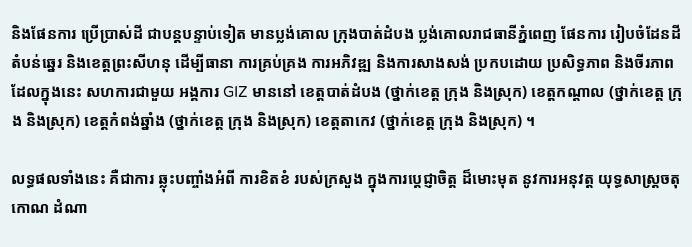និងផែនការ ប្រើប្រាស់ដី ជាបន្តបន្ទាប់ទៀត មានប្លង់គោល ក្រុងបាត់ដំបង ប្លង់គោលរាជធានីភ្នំពេញ ផែនការ រៀបចំដែនដី តំបន់ឆ្នេរ និងខេត្តព្រះសីហនុ ដើម្បីធានា ការគ្រប់គ្រង ការអភិវឌ្ឍ និងការសាងសង់ ប្រកបដោយ ប្រសិទ្ធភាព និងចីរភាព ដែលក្នុងនេះ សហការជាមួយ អង្គការ GIZ មាននៅ ខេត្តបាត់ដំបង (ថ្នាក់ខេត្ត ក្រុង និងស្រុក) ខេត្តកណ្តាល (ថ្នាក់ខេត្ត ក្រុង និងស្រុក) ខេត្តកំពង់ឆ្នាំង (ថ្នាក់ខេត្ត ក្រុង និងស្រុក) ខេត្តតាកេវ (ថ្នាក់ខេត្ត ក្រុង និងស្រុក) ។

លទ្ធផលទាំងនេះ គឺជាការ ឆ្លុះបញ្ចាំងអំពី ការខិតខំ របស់ក្រសួង ក្នុងការប្តេជ្ញាចិត្ត ដ៏មោះមុត នូវការអនុវត្ត យុទ្ធសាស្ត្រចតុកោណ ដំណា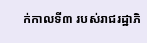ក់កាលទី៣ របស់រាជរដ្ឋាភិ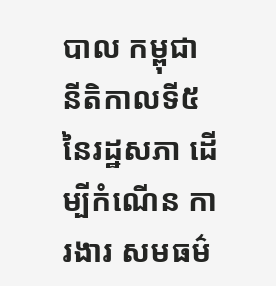បាល កម្ពុជា នីតិកាលទី៥ នៃរដ្ឋសភា ដើម្បីកំណើន ការងារ សមធម៌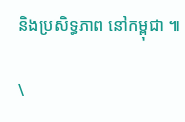និងប្រសិទ្ធភាព នៅកម្ពុជា ៕

\